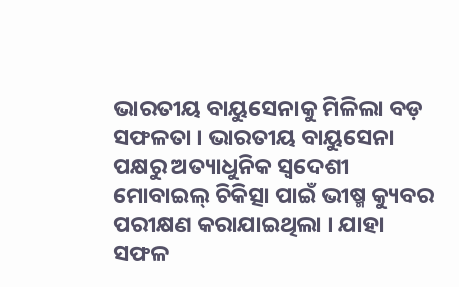ଭାରତୀୟ ବାୟୁସେନାକୁ ମିଳିଲା ବଡ଼ ସଫଳତା । ଭାରତୀୟ ବାୟୁସେନା ପକ୍ଷରୁ ଅତ୍ୟାଧୁନିକ ସ୍ୱଦେଶୀ ମୋବାଇଲ୍ ଚିକିତ୍ସା ପାଇଁ ଭୀଷ୍ମ କ୍ୟୁବର ପରୀକ୍ଷଣ କରାଯାଇଥିଲା । ଯାହା ସଫଳ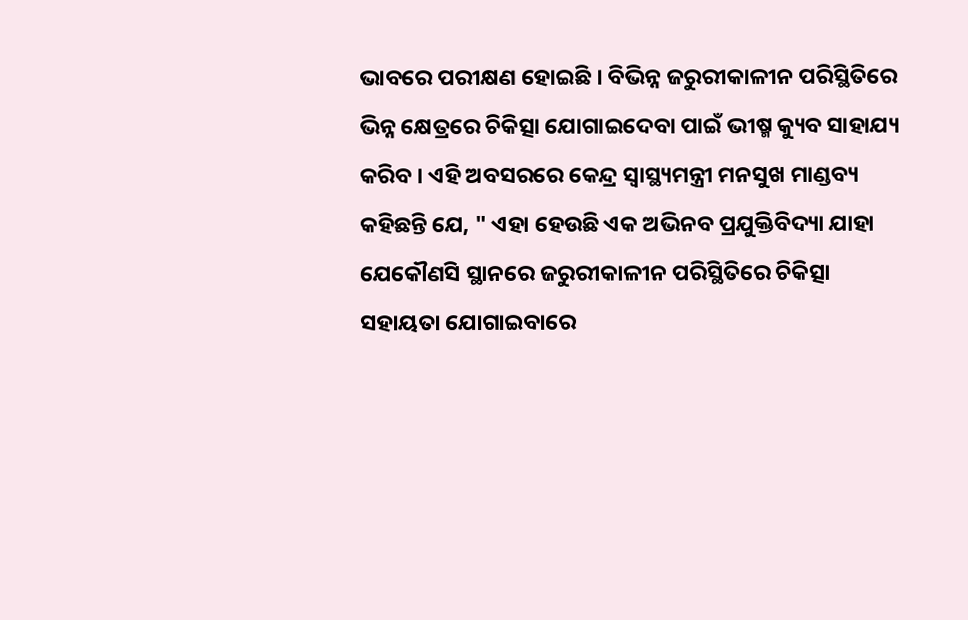ଭାବରେ ପରୀକ୍ଷଣ ହୋଇଛି । ବିଭିନ୍ନ ଜରୁରୀକାଳୀନ ପରିସ୍ଥିତିରେ ଭିନ୍ନ କ୍ଷେତ୍ରରେ ଚିକିତ୍ସା ଯୋଗାଇଦେବା ପାଇଁ ଭୀଷ୍ମ କ୍ୟୁବ ସାହାଯ୍ୟ କରିବ । ଏହି ଅବସରରେ କେନ୍ଦ୍ର ସ୍ୱାସ୍ଥ୍ୟମନ୍ତ୍ରୀ ମନସୁଖ ମାଣ୍ଡବ୍ୟ କହିଛନ୍ତି ଯେ, " ଏହା ହେଉଛି ଏକ ଅଭିନବ ପ୍ରଯୁକ୍ତିବିଦ୍ୟା ଯାହା ଯେକୌଣସି ସ୍ଥାନରେ ଜରୁରୀକାଳୀନ ପରିସ୍ଥିତିରେ ଚିକିତ୍ସା ସହାୟତା ଯୋଗାଇବାରେ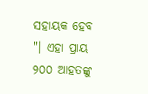ସହାୟକ ହେବ "। ଏହା ପ୍ରାୟ ୨୦୦ ଆହତଙ୍କୁ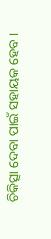ଚିକିତ୍ସା ଦେବା ପାଇଁ ସହାୟକ ହେବ ।